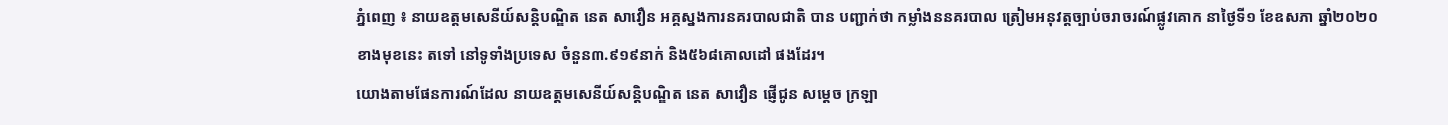ភ្នំពេញ ៖ នាយឧត្តមសេនីយ៍សន្ដិបណ្ឌិត នេត សាវឿន អគ្គស្នងការនគរបាលជាតិ បាន បញ្ជាក់ថា កម្លាំងននគរបាល ត្រៀមអនុវត្តច្បាប់ចរាចរណ៍ផ្លូវគោក នាថ្ងៃទី១ ខែឧសភា ឆ្នាំ២០២០ ខាងមុខនេះ តទៅ នៅទូទាំងប្រទេស ចំនួន៣.៩១៩នាក់ និង៥៦៨គោលដៅ ផងដែរ។
យោងតាមផែនការណ៍ដែល នាយឧត្តមសេនីយ៍សន្ដិបណ្ឌិត នេត សាវឿន ផ្ញើជូន សម្ដេច ក្រឡា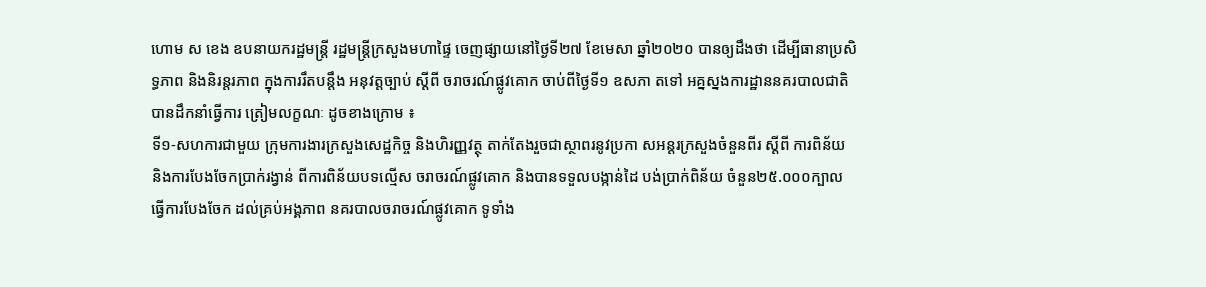ហោម ស ខេង ឧបនាយករដ្ឋមន្ដ្រី រដ្ឋមន្ដ្រីក្រសួងមហាផ្ទៃ ចេញផ្សាយនៅថ្ងៃទី២៧ ខែមេសា ឆ្នាំ២០២០ បានឲ្យដឹងថា ដើម្បីធានាប្រសិទ្ធភាព និងនិរន្ដរភាព ក្នុងការរឹតបន្ដឹង អនុវត្តច្បាប់ ស្ដីពី ចរាចរណ៍ផ្លូវគោក ចាប់ពីថ្ងៃទី១ ឧសភា តទៅ អគ្នស្នងការដ្ឋាននគរបាលជាតិ បានដឹកនាំធ្វើការ ត្រៀមលក្ខណៈ ដូចខាងក្រោម ៖
ទី១-សហការជាមួយ ក្រុមការងារក្រសួងសេដ្ឋកិច្ច និងហិរញ្ញវត្ថុ តាក់តែងរួចជាស្ថាពរនូវប្រកា សអន្ដរក្រសួងចំនួនពីរ ស្ដីពី ការពិន័យ និងការបែងចែកប្រាក់រង្វាន់ ពីការពិន័យបទល្មើស ចរាចរណ៍ផ្លូវគោក និងបានទទួលបង្កាន់ដៃ បង់ប្រាក់ពិន័យ ចំនួន២៥.០០០ក្បាល ធ្វើការបែងចែក ដល់គ្រប់អង្គភាព នគរបាលចរាចរណ៍ផ្លូវគោក ទូទាំង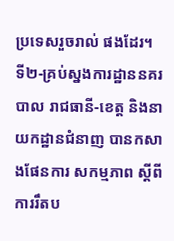ប្រទេសរួចរាល់ ផងដែរ។
ទី២-គ្រប់ស្នងការដ្ឋាននគរបាល រាជធានី-ខេត្ត និងនាយកដ្ឋានជំនាញ បានកសាងផែនការ សកម្មភាព ស្ដីពី ការរឹតប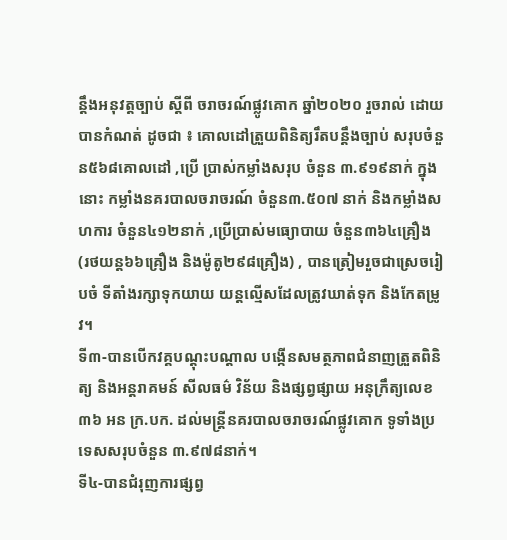ន្ដឹងអនុវត្តច្បាប់ ស្ដីពី ចរាចរណ៍ផ្លូវគោក ឆ្នាំ២០២០ រួចរាល់ ដោយ បានកំណត់ ដូចជា ៖ គោលដៅត្រួយពិនិត្យរឹតបន្ដឹងច្បាប់ សរុបចំនួន៥៦៨គោលដៅ ,ប្រើ ប្រាស់កម្លាំងសរុប ចំនួន ៣.៩១៩នាក់ ក្នុងនោះ កម្លាំងនគរបាលចរាចរណ៍ ចំនួន៣.៥០៧ នាក់ និងកម្លាំងសហការ ចំនួន៤១២នាក់ ,ប្រើប្រាស់មធ្យោបាយ ចំនួន៣៦៤គ្រឿង (រថយន្ដ៦៦គ្រឿង និងម៉ូតូ២៩៨គ្រឿង) , បានត្រៀមរួចជាស្រេចរៀបចំ ទីតាំងរក្សាទុកយាយ យន្ដល្មើសដែលត្រូវឃាត់ទុក និងកែតម្រូវ។
ទី៣-បានបើកវគ្គបណ្ដុះបណ្ដាល បង្កើនសមត្ថភាពជំនាញត្រួតពិនិត្យ និងអន្ដរាគមន៍ សីលធម៌ វិន័យ និងផ្សព្វផ្សាយ អនុក្រឹត្យលេខ៣៦ អន ក្រ.បក. ដល់មន្ដ្រីនគរបាលចរាចរណ៍ផ្លូវគោក ទូទាំងប្រទេសសរុបចំនួន ៣.៩៧៨នាក់។
ទី៤-បានជំរុញការផ្សព្វ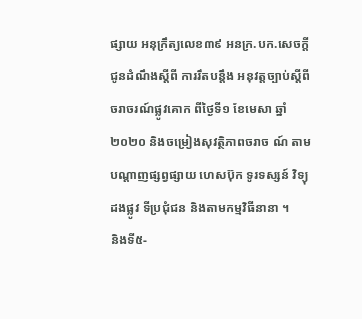ផ្សាយ អនុក្រឹត្យលេខ៣៩ អនក្រ.បក.សេចក្ដីជូនដំណឹងស្ដីពី ការរឹតបន្ដឹង អនុវត្តច្បាប់ស្ដីពី ចរាចរណ៍ផ្លូវគោក ពីថ្ងៃទី១ ខែមេសា ឆ្នាំ២០២០ និងចម្រៀងសុវត្ថិភាពចរាច ណ៍ តាមបណ្ដាញផ្សព្វផ្សាយ ហេសប៊ុក ទូរទស្សន៍ វិទ្យុ ដងផ្លូវ ទីប្រជុំជន និងតាមកម្មវិធីនានា ។
និងទី៥-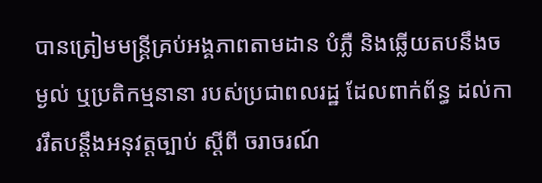បានត្រៀមមន្ដ្រីគ្រប់អង្គភាពតាមដាន បំភ្លឺ និងឆ្លើយតបនឹងចម្ងល់ ឬប្រតិកម្មនានា របស់ប្រជាពលរដ្ឋ ដែលពាក់ព័ន្ធ ដល់ការរឹតបន្ដឹងអនុវត្តច្បាប់ ស្ដីពី ចរាចរណ៍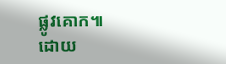ផ្លូវគោក៕
ដោយ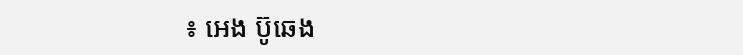៖ អេង ប៊ូឆេង